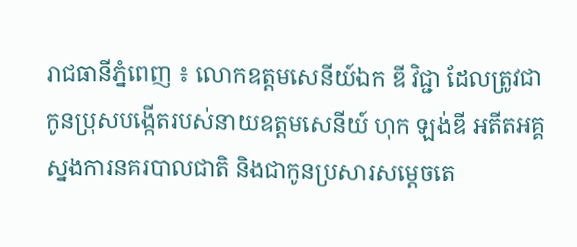រាជធានីភ្នំពេញ ៖ លោកឧត្តមសេនីយ៍ឯក ឌី វិជ្ជា ដែលត្រូវជាកូនប្រុសបង្កើតរបស់នាយឧត្តមសេនីយ៍ ហុក ឡង់ឌី អតីតអគ្គស្នងការនគរបាលជាតិ និងជាកូនប្រសារសម្តេចតេ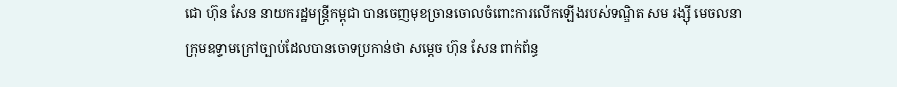ជោ ហ៊ុន សែន នាយករដ្ឋមន្ត្រីកម្ពុជា បានចេញមុខច្រានចោលចំពោះការលើកឡើងរបស់ទណ្ឌិត សម រង្ស៊ី មេចលនាក្រុមឧទ្ទាមក្រៅច្បាប់ដែលបានចោទប្រកាន់ថា សម្តេច ហ៊ុន សែន ពាក់ព័ន្ធ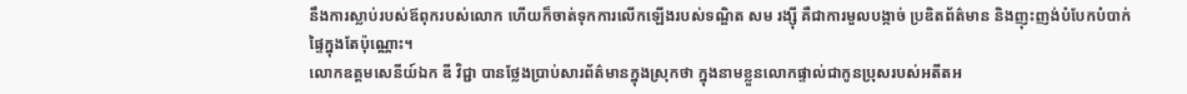នឹងការស្លាប់របស់ឪពុករបស់លោក ហើយក៏ចាត់ទុកការលើកឡើងរបស់ទណ្ឌិត សម រង្ស៊ី គឺជាការមួលបង្កាច់ ប្រឌិតព័ត៌មាន និងញុះញង់បំបែកបំបាក់ផ្ទៃក្នុងតែប៉ុណ្ណោះ។
លោកឧត្តមសេនីយ៍ឯក ឌី វិជ្ជា បានថ្លែងប្រាប់សារព័ត៌មានក្នុងស្រុកថា ក្នុងនាមខ្លួនលោកផ្ទាល់ជាកូនប្រុសរបស់អតីតអ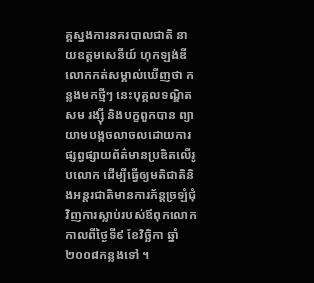គ្គស្នងការនគរបាលជាតិ នាយឧត្តមសេនីយ៍ ហុកឡង់ឌី លោកកត់សម្គាល់ឃើញថា កន្លងមកថ្មីៗ នេះបុគ្គលទណ្ឌិត សម រង្ស៊ី និងបក្ខពួកបាន ព្យាយាមបង្កចលាចលដោយការផ្សព្វផ្សាយព័ត៌មានប្រឌិតលើរូបលោក ដើម្បីធ្វើឲ្យមតិជាតិនិងអន្តរជាតិមានការភ័ន្តច្រឡំជុំវិញការស្លាប់របស់ឪពុកលោក កាលពីថ្ងៃទី៩ ខែវិច្ឆិកា ឆ្នាំ២០០៨កន្លងទៅ ។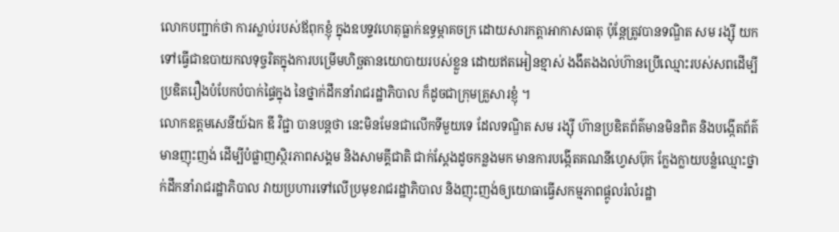លោកបញ្ជាក់ថា ការស្លាប់របស់ឪពុកខ្ញុំ ក្នុងឧបទ្ទវហេតុធ្លាក់ឧទ្ធម្ភាគចក្រ ដោយសារកត្តាអាកាសធាតុ ប៉ុន្តែត្រូវបានទណ្ឌិត សម រង្ស៊ី យកទៅធ្វើជាឧបាយកលទុច្ចរិតក្នុងការបម្រើមហិច្ឆតានយោបាយរបស់ខ្លួន ដោយឥតអៀនខ្មាស់ ងងឹតងងល់ហ៊ានប្រើឈ្មោះរបស់សពដើម្បីប្រឌិតរឿងបំបែកបំបាក់ផ្ទៃក្នុង នៃថ្នាក់ដឹកនាំរាជរដ្ឋាភិបាល ក៏ដូចជាក្រុមគ្រួសារខ្ញុំ ។
លោកឧត្តមសេនីយ៍ឯក ឌី វិជ្ជា បានបន្តថា នេះមិនមែនជាលើកទីមួយទេ ដែលទណ្ឌិត សម រង្ស៊ី ហ៊ានប្រឌិតព័ត៌មានមិនពិត និងបង្កើតព័ត៌មានញុះញង់ ដើម្បីបំផ្លាញស្ថិរភាពសង្គម និងសាមគ្គីជាតិ ជាក់ស្ដែងដូចកន្លងមក មានការបង្កើតគណនីហ្វេសប៊ុក ក្លែងក្លាយបន្លំឈ្មោះថ្នាក់ដឹកនាំរាជរដ្ឋាភិបាល វាយប្រហារទៅលើប្រមុខរាជរដ្ឋាភិបាល និងញុះញង់ឲ្យយោធាធ្វើសកម្មភាពផ្ដូលរំលំរដ្ឋា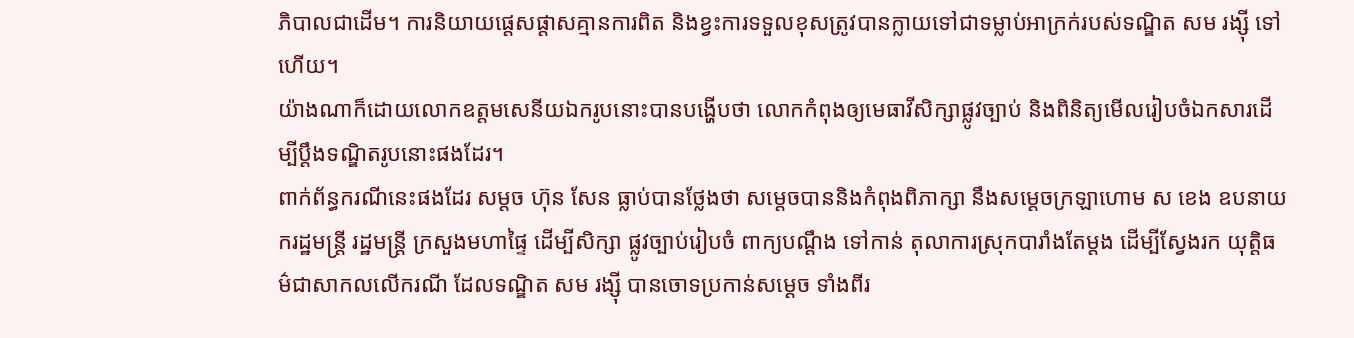ភិបាលជាដើម។ ការនិយាយផ្ដេសផ្ដាសគ្មានការពិត និងខ្វះការទទួលខុសត្រូវបានក្លាយទៅជាទម្លាប់អាក្រក់របស់ទណ្ឌិត សម រង្ស៊ី ទៅហើយ។
យ៉ាងណាក៏ដោយលោកឧត្តមសេនីយឯករូបនោះបានបង្ហើបថា លោកកំពុងឲ្យមេធាវីសិក្សាផ្លូវច្បាប់ និងពិនិត្យមើលរៀបចំឯកសារដើម្បីប្ដឹងទណ្ឌិតរូបនោះផងដែរ។
ពាក់ព័ន្ធករណីនេះផងដែរ សម្តច ហ៊ុន សែន ធ្លាប់បានថ្លែងថា សម្តេចបាននិងកំពុងពិភាក្សា នឹងសម្ដេចក្រឡាហោម ស ខេង ឧបនាយករដ្ឋមន្ដ្រី រដ្ឋមន្ដ្រី ក្រសួងមហាផ្ទៃ ដើម្បីសិក្សា ផ្លូវច្បាប់រៀបចំ ពាក្យបណ្ដឹង ទៅកាន់ តុលាការស្រុកបារាំងតែម្តង ដើម្បីស្វែងរក យុត្តិធម៌ជាសាកលលើករណី ដែលទណ្ឌិត សម រង្ស៊ី បានចោទប្រកាន់សម្ដេច ទាំងពីរ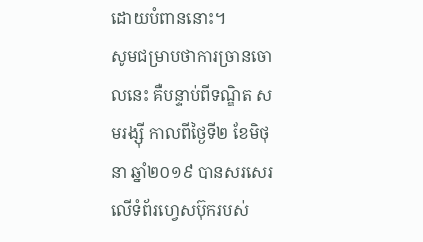ដោយបំពាននោះ។
សូមជម្រាបថាការច្រានចោលនេះ គឺបន្ទាប់ពីទណ្ឌិត សមរង្ស៊ី កាលពីថ្ងៃទី២ ខែមិថុនា ឆ្នាំ២០១៩ បានសរសេរលើទំព័រហ្វេសប៊ុករបស់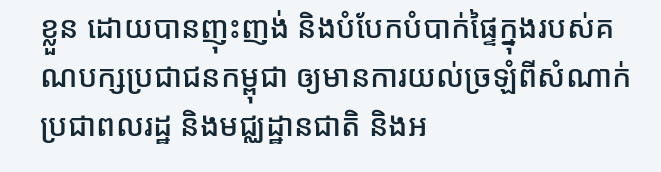ខ្លួន ដោយបានញុះញង់ និងបំបែកបំបាក់ផ្ទៃក្នុងរបស់គណបក្សប្រជាជនកម្ពុជា ឲ្យមានការយល់ច្រឡំពីសំណាក់ប្រជាពលរដ្ឋ និងមជ្ឈដ្ឋានជាតិ និងអ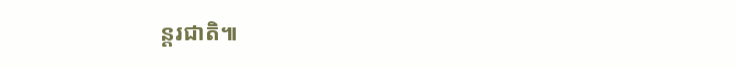ន្តរជាតិ៕